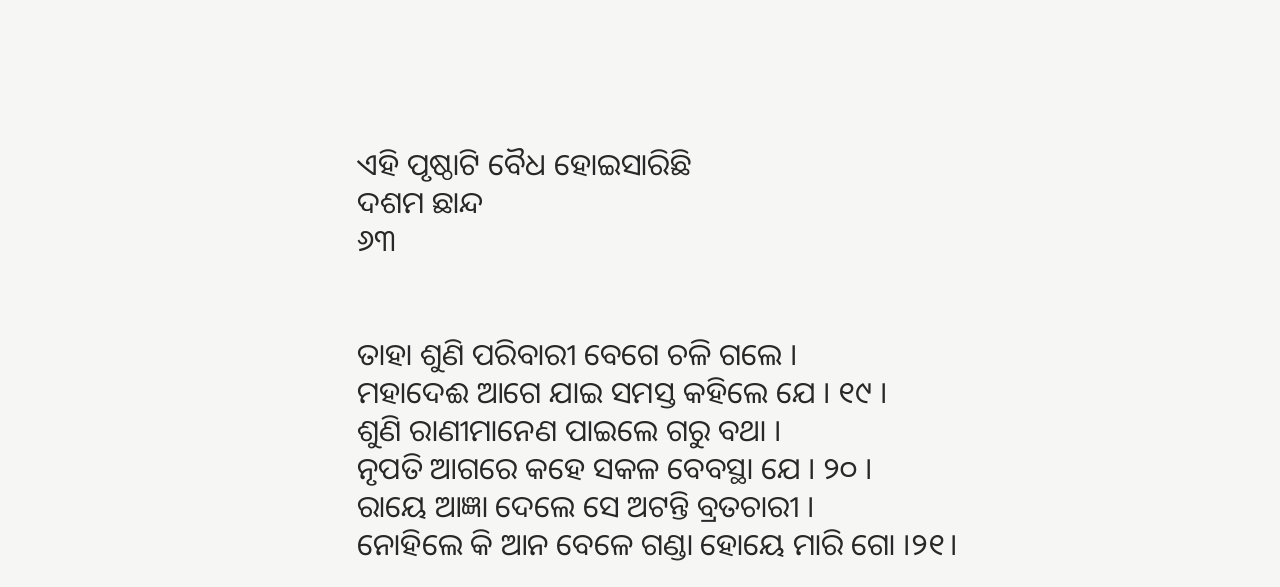ଏହି ପୃଷ୍ଠାଟି ବୈଧ ହୋଇସାରିଛି
ଦଶମ ଛାନ୍ଦ
୬୩


ତାହା ଶୁଣି ପରିବାରୀ ବେଗେ ଚଳି ଗଲେ ।
ମହାଦେଈ ଆଗେ ଯାଇ ସମସ୍ତ କ‌ହିଲେ ଯେ । ୧୯ ।
ଶୁଣି ରାଣୀମାନେଣ ପାଇଲେ ଗରୁ ବଥା ।
ନୃପତି ଆଗରେ କହେ ସକଳ ବେବସ୍ଥା ଯେ । ୨୦ ।
ରାୟେ ଆଜ୍ଞା ଦେଲେ ସେ ଅଟନ୍ତି ବ୍ରତଚାରୀ ।
ନୋହିଲେ କି ଆନ ବେଳେ ଗଣ୍ଡା ହୋୟେ ମାରି ଗୋ ।୨୧।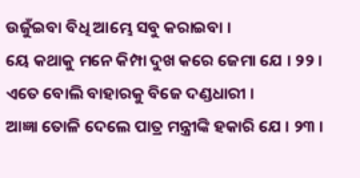ଉଜୁଁଇବା ବିଧି ଆମ୍ଭେ ସବୁ କରାଇବା ।
ୟେ କଥାକୁ ମନେ କିମ୍ପା ଦୁଖ କରେ ଜେମା ଯେ । ୨୨ ।
ଏତେ ବୋଲି ବାହାରକୁ ବିଜେ ଦଣ୍ଡଧାରୀ ।
ଆଜ୍ଞା ତୋଳି ଦେଲେ ପାତ୍ର ମନ୍ତ୍ରୀଙ୍କି ହକାରି ଯେ । ୨୩ ।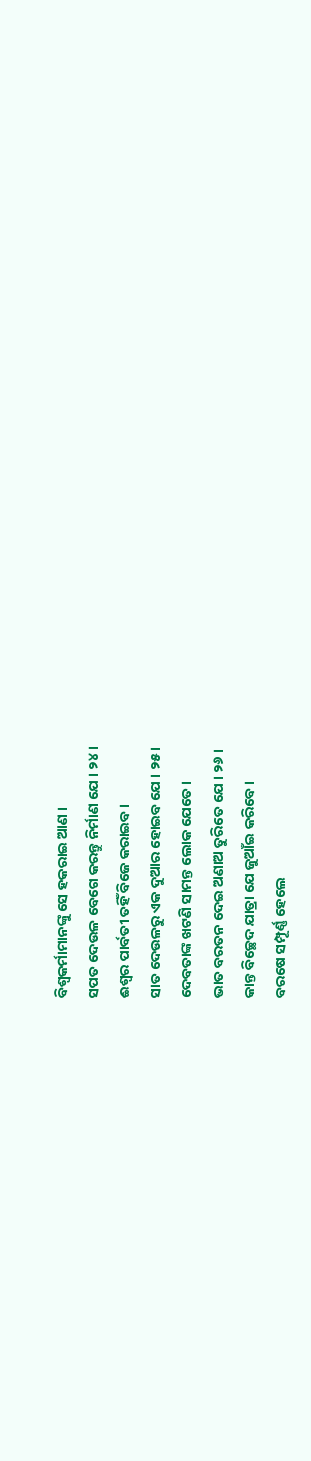ବିଶ୍ୱକର୍ମାମାନଙ୍କୁ ସେ ହକରାଇ ଆଣ ।
ସପତ ଦେଉଳ ବେଗେ କରନ୍ତୁ ନିର୍ମାଣ ଯେ । ୨୪ ।
ଈଶ୍ୱର ପାର୍ବତୀ ତହିଁ ବିଜେ କରାଇବ ।
ସାତ ଦେଉଳରୁ ଏକ ଦୁଆର ହୋଇବ ଯେ । ୨୫ ।
ଦେବତାଙ୍କ ଖଟଣି ସାମନ୍ତ ଲୋକ ଯେତେ ।
ଭାତ ବରତନ ଦେଇ ଅଣାଅ ତୁରିତେ ଯେ । ୨୬ ।
କାନ୍ତ ବିଚ୍ଛେଦ ଯାତ୍ରା ଯେ ଜୁଆଁଇ କରିବେ ।
ବରଷେ ସମ୍ପୂର୍ଣ୍ଣ ହେଲେ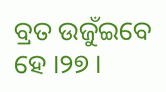ବ୍ରତ ଉଜୁଁଇବେ ହେ ।୨୭ ।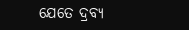ଯେତେ ଦ୍ରବ୍ୟ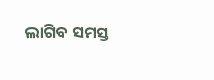ଲାଗିବ ସମସ୍ତ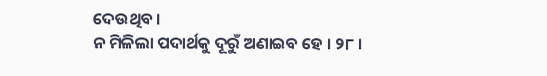ଦେଉଥିବ ।
ନ ମିଳିଲା ପଦାର୍ଥକୁ ଦୂରୁଁ ଅଣାଇବ ହେ । ୨୮ ।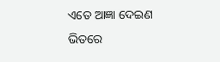ଏତେ ଆଜ୍ଞା ଦେଇଣ ଭିତରେ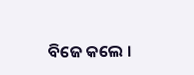ବିଜେ କଲେ ।